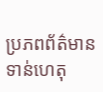ប្រភពព័ត៌មានទាន់ហេតុ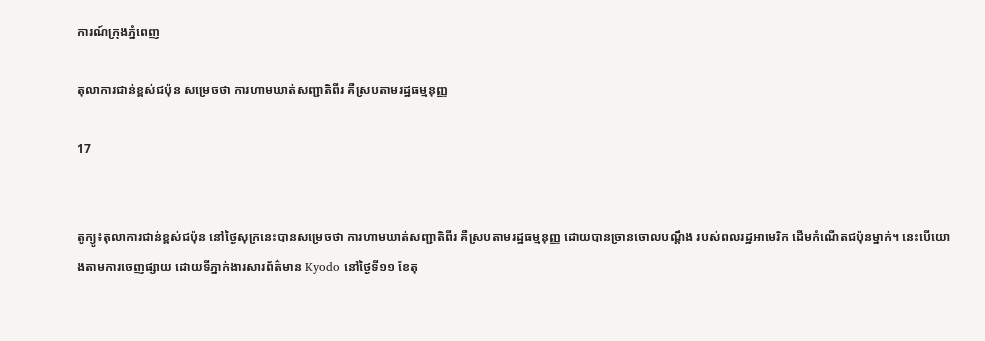ការណ៍ក្រុងភ្នំពេញ

តុលាការជាន់ខ្ពស់ជប៉ុន សម្រេចថា ការហាមឃាត់សញ្ជាតិពីរ គឺស្របតាមរដ្ឋធម្មនុញ្ញ

17


តូក្យូ៖តុលាការជាន់ខ្ពស់ជប៉ុន នៅថ្ងៃសុក្រនេះបានសម្រេចថា ការហាមឃាត់សញ្ជាតិពីរ គឺស្របតាមរដ្ឋធម្មនុញ្ញ ដោយបានច្រានចោលបណ្តឹង របស់ពលរដ្ឋអាមេរិក ដើមកំណើតជប៉ុនម្នាក់។ នេះបើយោងតាមការចេញផ្សាយ ដោយទីភ្នាក់ងារសារព័ត៌មាន Kyodo នៅថ្ងៃទី១១ ខែតុ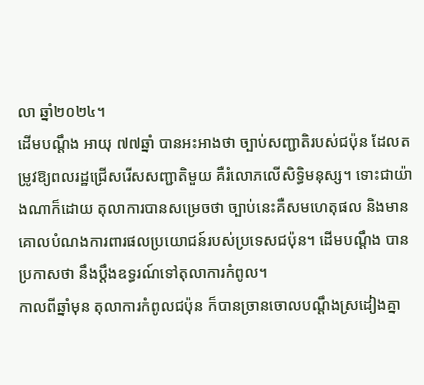លា ឆ្នាំ២០២៤។
ដើមបណ្តឹង អាយុ ៧៧ឆ្នាំ បានអះអាងថា ច្បាប់សញ្ជាតិរបស់ជប៉ុន ដែលតម្រូវឱ្យពលរដ្ឋជ្រើសរើសសញ្ជាតិមួយ គឺរំលោភលើសិទ្ធិមនុស្ស។ ទោះជាយ៉ាងណាក៏ដោយ តុលាការបានសម្រេចថា ច្បាប់នេះគឺសមហេតុផល និងមានគោលបំណងការពារផលប្រយោជន៍របស់ប្រទេសជប៉ុន។ ដើមបណ្តឹង បានប្រកាសថា នឹងប្តឹងឧទ្ធរណ៍ទៅតុលាការកំពូល។
កាលពីឆ្នាំមុន តុលាការកំពូលជប៉ុន ក៏បានច្រានចោលបណ្តឹងស្រដៀងគ្នា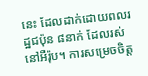នេះ ដែលដាក់ដោយពលរដ្ឋជប៉ុន ៨នាក់ ដែលរស់នៅអឺរ៉ុប។ ការសម្រេចចិត្ត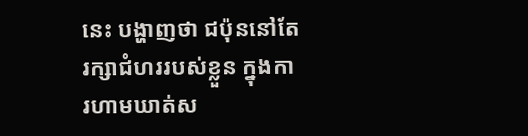នេះ បង្ហាញថា ជប៉ុននៅតែរក្សាជំហររបស់ខ្លួន ក្នុងការហាមឃាត់ស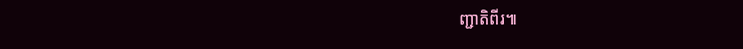ញ្ជាតិពីរ៕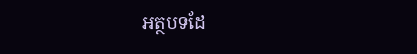អត្ថបទដែ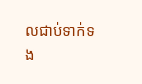លជាប់ទាក់ទង